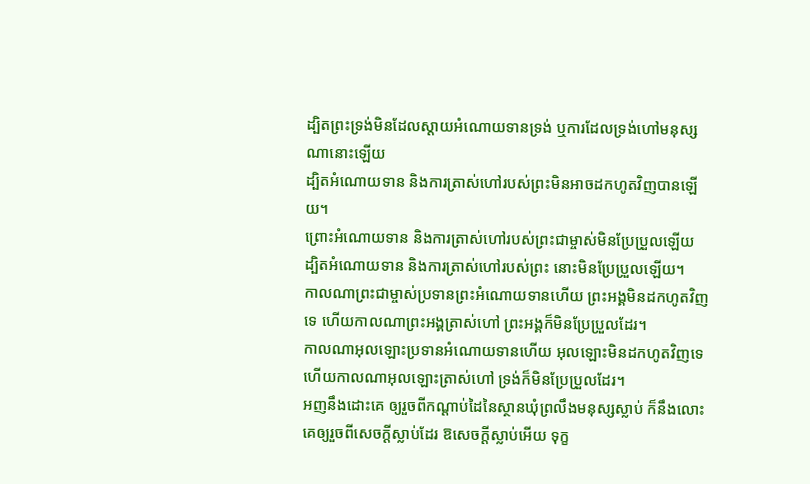ដ្បិតព្រះទ្រង់មិនដែលស្តាយអំណោយទានទ្រង់ ឬការដែលទ្រង់ហៅមនុស្សណានោះឡើយ
ដ្បិតអំណោយទាន និងការត្រាស់ហៅរបស់ព្រះមិនអាចដកហូតវិញបានឡើយ។
ព្រោះអំណោយទាន និងការត្រាស់ហៅរបស់ព្រះជាម្ចាស់មិនប្រែប្រួលឡើយ
ដ្បិតអំណោយទាន និងការត្រាស់ហៅរបស់ព្រះ នោះមិនប្រែប្រួលឡើយ។
កាលណាព្រះជាម្ចាស់ប្រទានព្រះអំណោយទានហើយ ព្រះអង្គមិនដកហូតវិញទេ ហើយកាលណាព្រះអង្គត្រាស់ហៅ ព្រះអង្គក៏មិនប្រែប្រួលដែរ។
កាលណាអុលឡោះប្រទានអំណោយទានហើយ អុលឡោះមិនដកហូតវិញទេ ហើយកាលណាអុលឡោះត្រាស់ហៅ ទ្រង់ក៏មិនប្រែប្រួលដែរ។
អញនឹងដោះគេ ឲ្យរួចពីកណ្តាប់ដៃនៃស្ថានឃុំព្រលឹងមនុស្សស្លាប់ ក៏នឹងលោះគេឲ្យរួចពីសេចក្ដីស្លាប់ដែរ ឱសេចក្ដីស្លាប់អើយ ទុក្ខ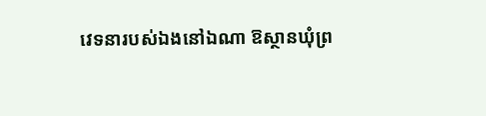វេទនារបស់ឯងនៅឯណា ឱស្ថានឃុំព្រ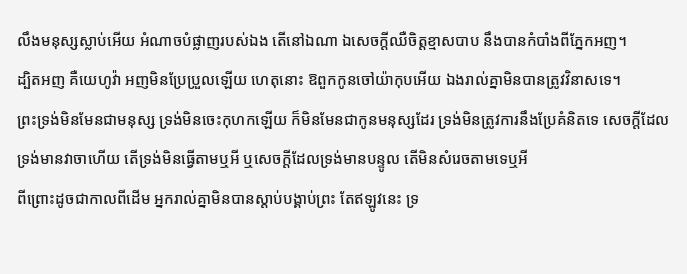លឹងមនុស្សស្លាប់អើយ អំណាចបំផ្លាញរបស់ឯង តើនៅឯណា ឯសេចក្ដីឈឺចិត្តខ្មាសបាប នឹងបានកំបាំងពីភ្នែកអញ។
ដ្បិតអញ គឺយេហូវ៉ា អញមិនប្រែប្រួលឡើយ ហេតុនោះ ឱពួកកូនចៅយ៉ាកុបអើយ ឯងរាល់គ្នាមិនបានត្រូវវិនាសទេ។
ព្រះទ្រង់មិនមែនជាមនុស្ស ទ្រង់មិនចេះកុហកឡើយ ក៏មិនមែនជាកូនមនុស្សដែរ ទ្រង់មិនត្រូវការនឹងប្រែគំនិតទេ សេចក្ដីដែលទ្រង់មានវាចាហើយ តើទ្រង់មិនធ្វើតាមឬអី ឬសេចក្ដីដែលទ្រង់មានបន្ទូល តើមិនសំរេចតាមទេឬអី
ពីព្រោះដូចជាកាលពីដើម អ្នករាល់គ្នាមិនបានស្តាប់បង្គាប់ព្រះ តែឥឡូវនេះ ទ្រ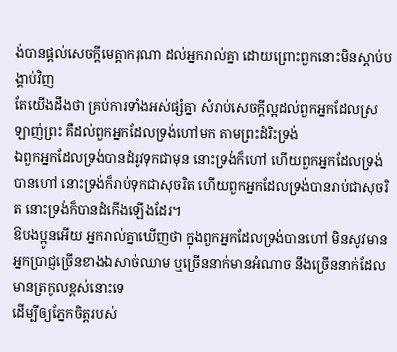ង់បានផ្តល់សេចក្ដីមេត្តាករុណា ដល់អ្នករាល់គ្នា ដោយព្រោះពួកនោះមិនស្តាប់បង្គាប់វិញ
តែយើងដឹងថា គ្រប់ការទាំងអស់ផ្សំគ្នា សំរាប់សេចក្ដីល្អដល់ពួកអ្នកដែលស្រឡាញ់ព្រះ គឺដល់ពួកអ្នកដែលទ្រង់ហៅមក តាមព្រះដំរិះទ្រង់
ឯពួកអ្នកដែលទ្រង់បានដំរូវទុកជាមុន នោះទ្រង់ក៏ហៅ ហើយពួកអ្នកដែលទ្រង់បានហៅ នោះទ្រង់ក៏រាប់ទុកជាសុចរិត ហើយពួកអ្នកដែលទ្រង់បានរាប់ជាសុចរិត នោះទ្រង់ក៏បានដំកើងឡើងដែរ។
ឱបងប្អូនអើយ អ្នករាល់គ្នាឃើញថា ក្នុងពួកអ្នកដែលទ្រង់បានហៅ មិនសូវមានអ្នកប្រាជ្ញច្រើនខាងឯសាច់ឈាម ឬច្រើននាក់មានអំណាច នឹងច្រើននាក់ដែលមានត្រកូលខ្ពស់នោះទេ
ដើម្បីឲ្យភ្នែកចិត្តរបស់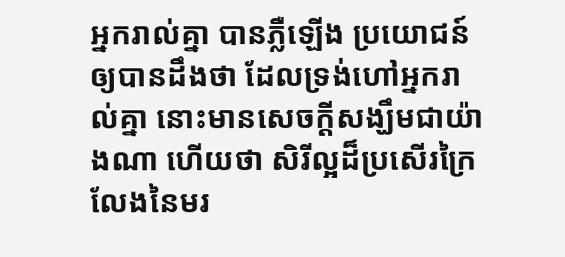អ្នករាល់គ្នា បានភ្លឺឡើង ប្រយោជន៍ឲ្យបានដឹងថា ដែលទ្រង់ហៅអ្នករាល់គ្នា នោះមានសេចក្ដីសង្ឃឹមជាយ៉ាងណា ហើយថា សិរីល្អដ៏ប្រសើរក្រៃលែងនៃមរ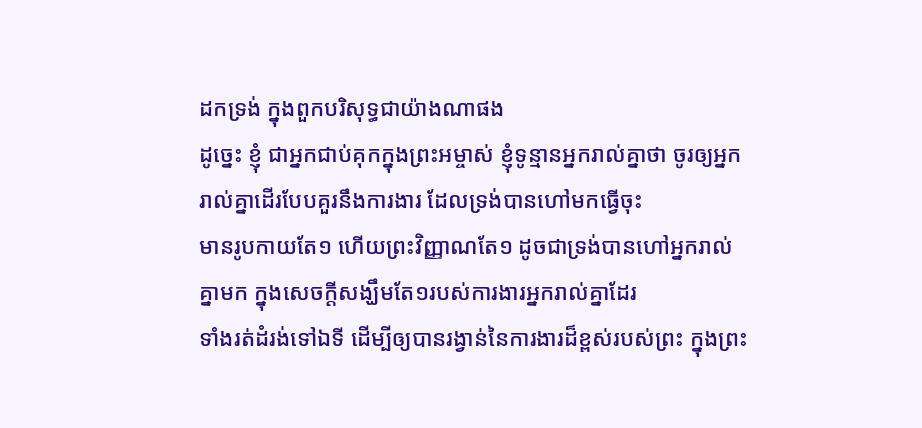ដកទ្រង់ ក្នុងពួកបរិសុទ្ធជាយ៉ាងណាផង
ដូច្នេះ ខ្ញុំ ជាអ្នកជាប់គុកក្នុងព្រះអម្ចាស់ ខ្ញុំទូន្មានអ្នករាល់គ្នាថា ចូរឲ្យអ្នករាល់គ្នាដើរបែបគួរនឹងការងារ ដែលទ្រង់បានហៅមកធ្វើចុះ
មានរូបកាយតែ១ ហើយព្រះវិញ្ញាណតែ១ ដូចជាទ្រង់បានហៅអ្នករាល់គ្នាមក ក្នុងសេចក្ដីសង្ឃឹមតែ១របស់ការងារអ្នករាល់គ្នាដែរ
ទាំងរត់ដំរង់ទៅឯទី ដើម្បីឲ្យបានរង្វាន់នៃការងារដ៏ខ្ពស់របស់ព្រះ ក្នុងព្រះ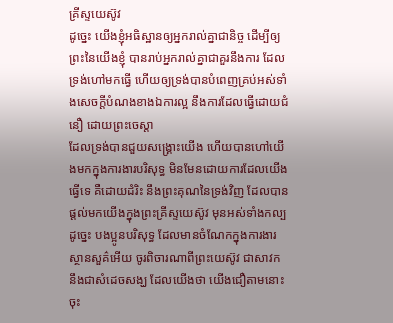គ្រីស្ទយេស៊ូវ
ដូច្នេះ យើងខ្ញុំអធិស្ឋានឲ្យអ្នករាល់គ្នាជានិច្ច ដើម្បីឲ្យព្រះនៃយើងខ្ញុំ បានរាប់អ្នករាល់គ្នាជាគួរនឹងការ ដែលទ្រង់ហៅមកធ្វើ ហើយឲ្យទ្រង់បានបំពេញគ្រប់អស់ទាំងសេចក្ដីបំណងខាងឯការល្អ នឹងការដែលធ្វើដោយជំនឿ ដោយព្រះចេស្តា
ដែលទ្រង់បានជួយសង្គ្រោះយើង ហើយបានហៅយើងមកក្នុងការងារបរិសុទ្ធ មិនមែនដោយការដែលយើងធ្វើទេ គឺដោយដំរិះ នឹងព្រះគុណនៃទ្រង់វិញ ដែលបានផ្តល់មកយើងក្នុងព្រះគ្រីស្ទយេស៊ូវ មុនអស់ទាំងកល្ប
ដូច្នេះ បងប្អូនបរិសុទ្ធ ដែលមានចំណែកក្នុងការងារស្ថានសួគ៌អើយ ចូរពិចារណាពីព្រះយេស៊ូវ ជាសាវក នឹងជាសំដេចសង្ឃ ដែលយើងថា យើងជឿតាមនោះចុះ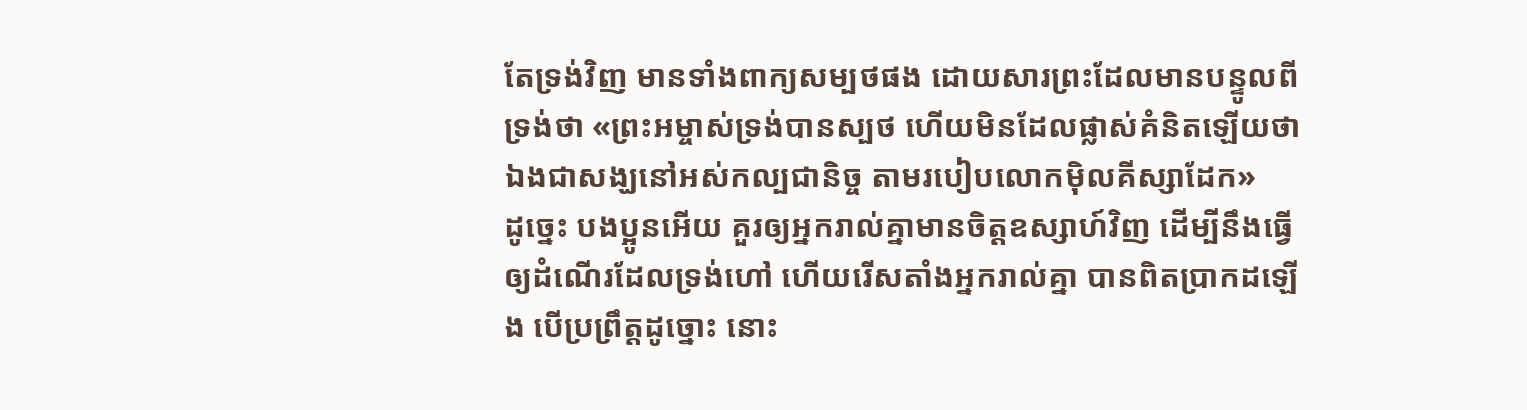តែទ្រង់វិញ មានទាំងពាក្យសម្បថផង ដោយសារព្រះដែលមានបន្ទូលពីទ្រង់ថា «ព្រះអម្ចាស់ទ្រង់បានស្បថ ហើយមិនដែលផ្លាស់គំនិតឡើយថា ឯងជាសង្ឃនៅអស់កល្បជានិច្ច តាមរបៀបលោកម៉ិលគីស្សាដែក»
ដូច្នេះ បងប្អូនអើយ គួរឲ្យអ្នករាល់គ្នាមានចិត្តឧស្សាហ៍វិញ ដើម្បីនឹងធ្វើឲ្យដំណើរដែលទ្រង់ហៅ ហើយរើសតាំងអ្នករាល់គ្នា បានពិតប្រាកដឡើង បើប្រព្រឹត្តដូច្នោះ នោះ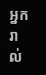អ្នករាល់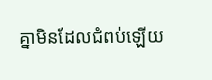គ្នាមិនដែលជំពប់ឡើយ